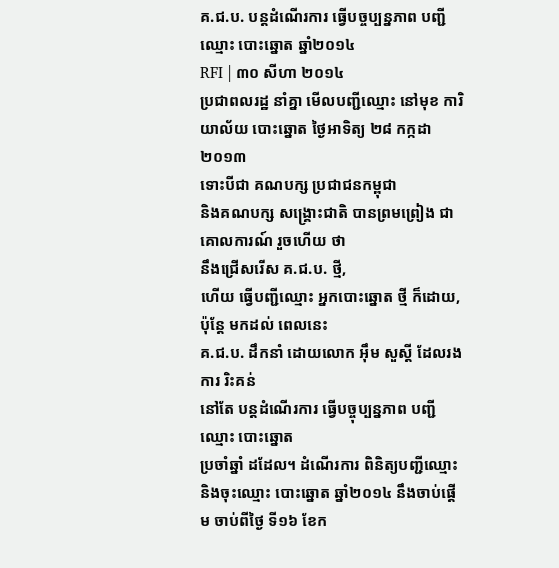គ.ជ.ប. បន្តដំណើរការ ធ្វើបច្ចប្បន្នភាព បញ្ជីឈ្មោះ បោះឆ្នោត ឆ្នាំ២០១៤
RFI | ៣០ សីហា ២០១៤
ប្រជាពលរដ្ឋ នាំគ្នា មើលបញ្ជីឈ្មោះ នៅមុខ ការិយាល័យ បោះឆ្នោត ថ្ងៃអាទិត្យ ២៨ កក្កដា ២០១៣
ទោះបីជា គណបក្ស ប្រជាជនកម្ពុជា
និងគណបក្ស សង្គ្រោះជាតិ បានព្រមព្រៀង ជាគោលការណ៍ រួចហើយ ថា
នឹងជ្រើសរើស គ.ជ.ប. ថ្មី,
ហើយ ធ្វើបញ្ជីឈ្មោះ អ្នកបោះឆ្នោត ថ្មី ក៏ដោយ,
ប៉ុន្តែ មកដល់ ពេលនេះ
គ.ជ.ប. ដឹកនាំ ដោយលោក អ៊ឹម សួស្តី ដែលរងការ រិះគន់
នៅតែ បន្តដំណើរការ ធ្វើបច្ចុប្បន្នភាព បញ្ជីឈ្មោះ បោះឆ្នោត
ប្រចាំឆ្នាំ ដដែល។ ដំណើរការ ពិនិត្យបញ្ជីឈ្មោះ និងចុះឈ្មោះ បោះឆ្នោត ឆ្នាំ២០១៤ នឹងចាប់ផ្តើម ចាប់ពីថ្ងៃ ទី១៦ ខែក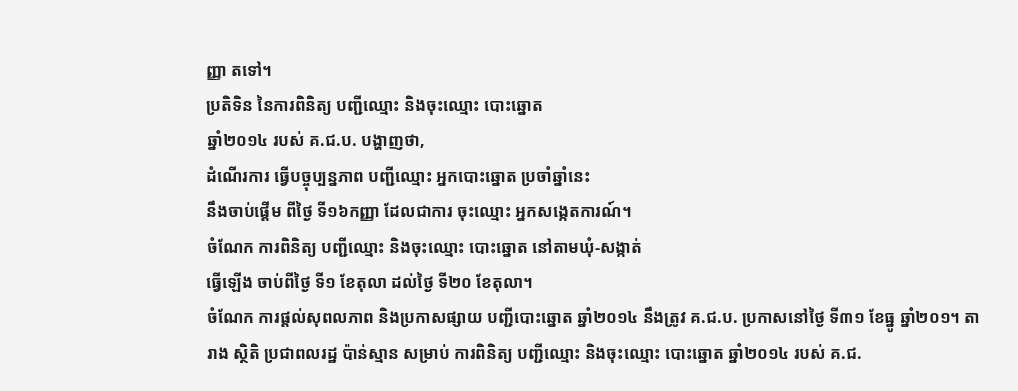ញ្ញា តទៅ។
ប្រតិទិន នៃការពិនិត្យ បញ្ជីឈ្មោះ និងចុះឈ្មោះ បោះឆ្នោត
ឆ្នាំ២០១៤ របស់ គ.ជ.ប. បង្ហាញថា,
ដំណើរការ ធ្វើបច្ចុប្បន្នភាព បញ្ជីឈ្មោះ អ្នកបោះឆ្នោត ប្រចាំឆ្នាំនេះ
នឹងចាប់ផ្តើម ពីថ្ងៃ ទី១៦កញ្ញា ដែលជាការ ចុះឈ្មោះ អ្នកសង្កេតការណ៍។
ចំណែក ការពិនិត្យ បញ្ជីឈ្មោះ និងចុះឈ្មោះ បោះឆ្នោត នៅតាមឃុំ-សង្កាត់
ធ្វើឡើង ចាប់ពីថ្ងៃ ទី១ ខែតុលា ដល់ថ្ងៃ ទី២០ ខែតុលា។
ចំណែក ការផ្តល់សុពលភាព និងប្រកាសផ្សាយ បញ្ជីបោះឆ្នោត ឆ្នាំ២០១៤ នឹងត្រូវ គ.ជ.ប. ប្រកាសនៅថ្ងៃ ទី៣១ ខែធ្នូ ឆ្នាំ២០១។ តារាង ស្ថិតិ ប្រជាពលរដ្ឋ ប៉ាន់ស្មាន សម្រាប់ ការពិនិត្យ បញ្ជីឈ្មោះ និងចុះឈ្មោះ បោះឆ្នោត ឆ្នាំ២០១៤ របស់ គ.ជ.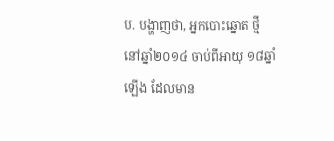ប. បង្ហាញថា, អ្នកបោះឆ្នោត ថ្មី នៅឆ្នាំ២០១៤ ចាប់ពីអាយុ ១៨ឆ្នាំឡើង ដែលមាន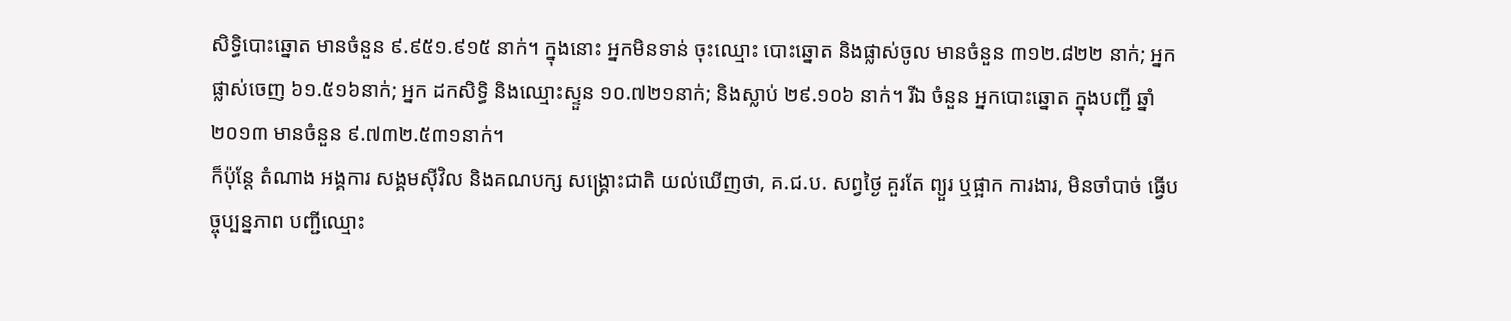សិទ្ធិបោះឆ្នោត មានចំនួន ៩.៩៥១.៩១៥ នាក់។ ក្នុងនោះ អ្នកមិនទាន់ ចុះឈ្មោះ បោះឆ្នោត និងផ្លាស់ចូល មានចំនួន ៣១២.៨២២ នាក់; អ្នក ផ្លាស់ចេញ ៦១.៥១៦នាក់; អ្នក ដកសិទ្ធិ និងឈ្មោះស្ទួន ១០.៧២១នាក់; និងស្លាប់ ២៩.១០៦ នាក់។ រីឯ ចំនួន អ្នកបោះឆ្នោត ក្នុងបញ្ជី ឆ្នាំ២០១៣ មានចំនួន ៩.៧៣២.៥៣១នាក់។
ក៏ប៉ុន្តែ តំណាង អង្គការ សង្គមស៊ីវិល និងគណបក្ស សង្គ្រោះជាតិ យល់ឃើញថា, គ.ជ.ប. សព្វថ្ងៃ គួរតែ ព្យួរ ឬផ្អាក ការងារ, មិនចាំបាច់ ធ្វើបច្ចុប្បន្នភាព បញ្ជីឈ្មោះ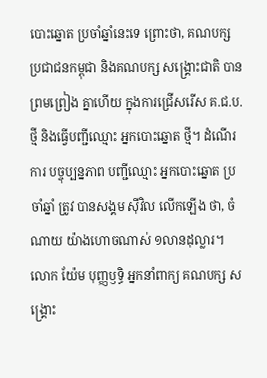បោះឆ្នោត ប្រចាំឆ្នាំនេះទេ ព្រោះថា, គណបក្ស ប្រជាជនកម្ពុជា និងគណបក្ស សង្គ្រោះជាតិ បានព្រមព្រៀង គ្នាហើយ ក្នុងការជ្រើសរើស គ.ជ.ប. ថ្មី និងធ្វើបញ្ជីឈ្មោះ អ្នកបោះឆ្នោត ថ្មី។ ដំណើរការ បច្ចុប្បន្នភាព បញ្ជីឈ្មោះ អ្នកបោះឆ្នោត ប្រចាំឆ្នាំ ត្រូវ បានសង្គម ស៊ីវិល លើកឡើង ថា, ចំណាយ យ៉ាងហោចណាស់ ១លានដុល្លារ។
លោក យ៉ែម បុញ្ញឫទ្ធិ អ្នកនាំពាក្យ គណបក្ស សង្គ្រោះ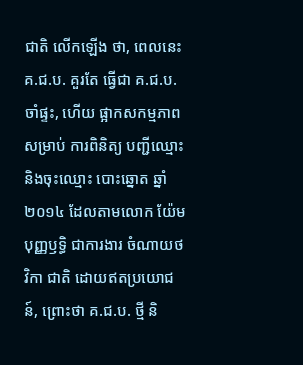ជាតិ លើកឡើង ថា, ពេលនេះ គ.ជ.ប. គួរតែ ធ្វើជា គ.ជ.ប. ចាំផ្ទះ, ហើយ ផ្អាកសកម្មភាព សម្រាប់ ការពិនិត្យ បញ្ជីឈ្មោះ និងចុះឈ្មោះ បោះឆ្នោត ឆ្នាំ២០១៤ ដែលតាមលោក យ៉ែមបុញ្ញឫទ្ធិ ជាការងារ ចំណាយថវិកា ជាតិ ដោយឥតប្រយោជន៍, ព្រោះថា គ.ជ.ប. ថ្មី និ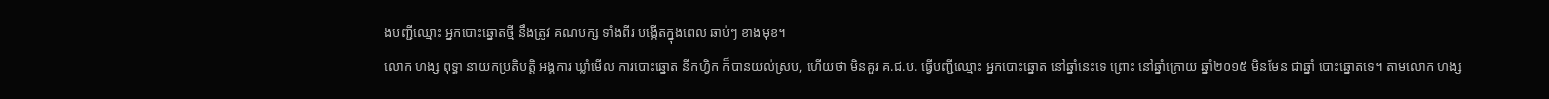ងបញ្ជីឈ្មោះ អ្នកបោះឆ្នោតថ្មី នឹងត្រូវ គណបក្ស ទាំងពីរ បង្កើតក្នុងពេល ឆាប់ៗ ខាងមុខ។
លោក ហង្ស ពុទ្ធា នាយកប្រតិបត្តិ អង្គការ ឃ្លាំមើល ការបោះឆ្នោត នីកហ្វិក ក៏បានយល់ស្រប, ហើយថា មិនគួរ គ.ជ.ប. ធ្វើបញ្ជីឈ្មោះ អ្នកបោះឆ្នោត នៅឆ្នាំនេះទេ ព្រោះ នៅឆ្នាំក្រោយ ឆ្នាំ២០១៥ មិនមែន ជាឆ្នាំ បោះឆ្នោតទេ។ តាមលោក ហង្ស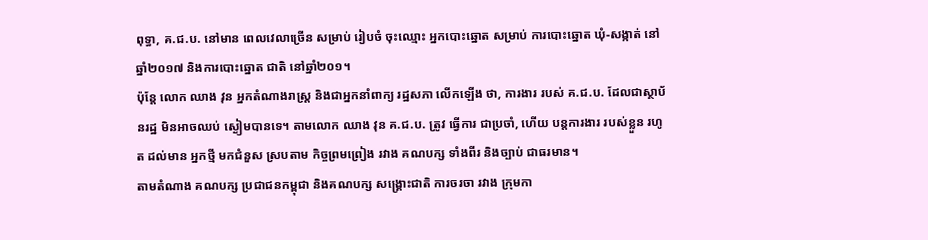ពុទ្ធា, គ.ជ.ប. នៅមាន ពេលវេលាច្រើន សម្រាប់ រៀបចំ ចុះឈ្មោះ អ្នកបោះឆ្នោត សម្រាប់ ការបោះឆ្នោត ឃុំ-សង្កាត់ នៅឆ្នាំ២០១៧ និងការបោះឆ្នោត ជាតិ នៅឆ្នាំ២០១។
ប៉ុន្តែ លោក ឈាង វុន អ្នកតំណាងរាស្ត្រ និងជាអ្នកនាំពាក្យ រដ្ឋសភា លើកឡើង ថា, ការងារ របស់ គ.ជ.ប. ដែលជាស្ថាប័នរដ្ឋ មិនអាចឈប់ ស្ងៀមបានទេ។ តាមលោក ឈាង វុន គ.ជ.ប. ត្រូវ ធ្វើការ ជាប្រចាំ, ហើយ បន្តការងារ របស់ខ្លួន រហូត ដល់មាន អ្នកថ្មី មកជំនួស ស្របតាម កិច្ចព្រមព្រៀង រវាង គណបក្ស ទាំងពីរ និងច្បាប់ ជាធរមាន។
តាមតំណាង គណបក្ស ប្រជាជនកម្ពុជា និងគណបក្ស សង្គ្រោះជាតិ ការចរចា រវាង ក្រុមកា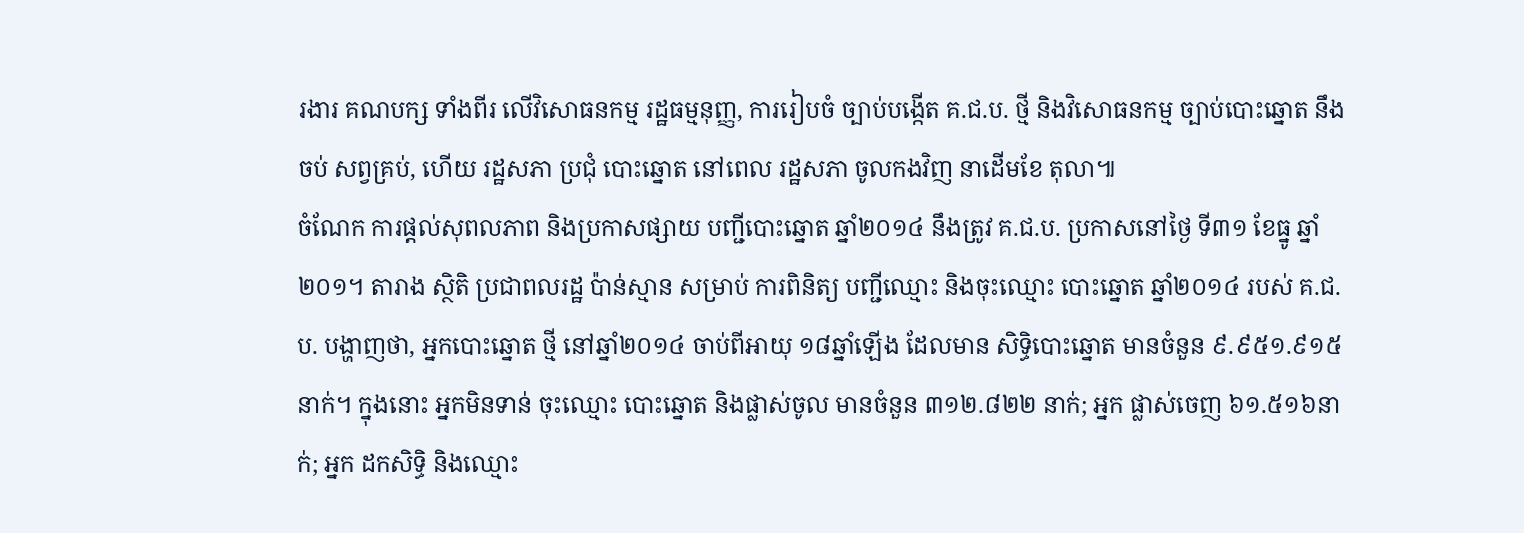រងារ គណបក្ស ទាំងពីរ លើវិសោធនកម្ម រដ្ឋធម្មនុញ្ញ, ការរៀបចំ ច្បាប់បង្កើត គ.ជ.ប. ថ្មី និងវិសោធនកម្ម ច្បាប់បោះឆ្នោត នឹងចប់ សព្វគ្រប់, ហើយ រដ្ឋសភា ប្រជុំ បោះឆ្នោត នៅពេល រដ្ឋសភា ចូលកងវិញ នាដើមខែ តុលា៕
ចំណែក ការផ្តល់សុពលភាព និងប្រកាសផ្សាយ បញ្ជីបោះឆ្នោត ឆ្នាំ២០១៤ នឹងត្រូវ គ.ជ.ប. ប្រកាសនៅថ្ងៃ ទី៣១ ខែធ្នូ ឆ្នាំ២០១។ តារាង ស្ថិតិ ប្រជាពលរដ្ឋ ប៉ាន់ស្មាន សម្រាប់ ការពិនិត្យ បញ្ជីឈ្មោះ និងចុះឈ្មោះ បោះឆ្នោត ឆ្នាំ២០១៤ របស់ គ.ជ.ប. បង្ហាញថា, អ្នកបោះឆ្នោត ថ្មី នៅឆ្នាំ២០១៤ ចាប់ពីអាយុ ១៨ឆ្នាំឡើង ដែលមាន សិទ្ធិបោះឆ្នោត មានចំនួន ៩.៩៥១.៩១៥ នាក់។ ក្នុងនោះ អ្នកមិនទាន់ ចុះឈ្មោះ បោះឆ្នោត និងផ្លាស់ចូល មានចំនួន ៣១២.៨២២ នាក់; អ្នក ផ្លាស់ចេញ ៦១.៥១៦នាក់; អ្នក ដកសិទ្ធិ និងឈ្មោះ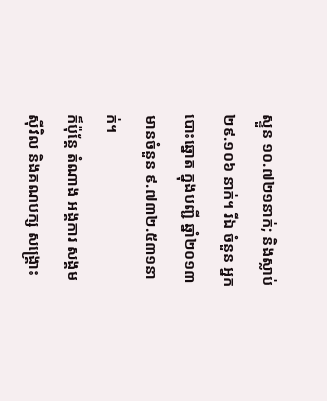ស្ទួន ១០.៧២១នាក់; និងស្លាប់ ២៩.១០៦ នាក់។ រីឯ ចំនួន អ្នកបោះឆ្នោត ក្នុងបញ្ជី ឆ្នាំ២០១៣ មានចំនួន ៩.៧៣២.៥៣១នាក់។
ក៏ប៉ុន្តែ តំណាង អង្គការ សង្គមស៊ីវិល និងគណបក្ស សង្គ្រោះ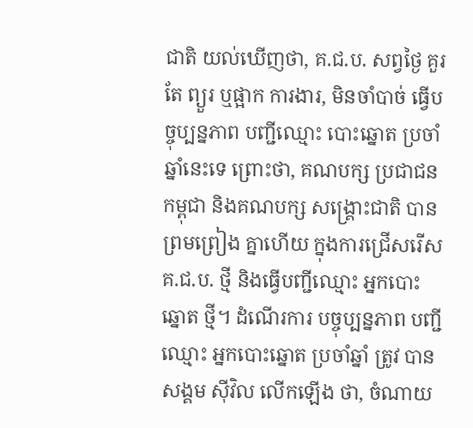ជាតិ យល់ឃើញថា, គ.ជ.ប. សព្វថ្ងៃ គួរតែ ព្យួរ ឬផ្អាក ការងារ, មិនចាំបាច់ ធ្វើបច្ចុប្បន្នភាព បញ្ជីឈ្មោះ បោះឆ្នោត ប្រចាំឆ្នាំនេះទេ ព្រោះថា, គណបក្ស ប្រជាជនកម្ពុជា និងគណបក្ស សង្គ្រោះជាតិ បានព្រមព្រៀង គ្នាហើយ ក្នុងការជ្រើសរើស គ.ជ.ប. ថ្មី និងធ្វើបញ្ជីឈ្មោះ អ្នកបោះឆ្នោត ថ្មី។ ដំណើរការ បច្ចុប្បន្នភាព បញ្ជីឈ្មោះ អ្នកបោះឆ្នោត ប្រចាំឆ្នាំ ត្រូវ បានសង្គម ស៊ីវិល លើកឡើង ថា, ចំណាយ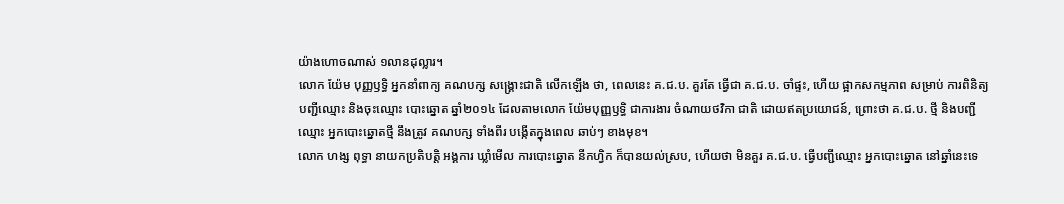យ៉ាងហោចណាស់ ១លានដុល្លារ។
លោក យ៉ែម បុញ្ញឫទ្ធិ អ្នកនាំពាក្យ គណបក្ស សង្គ្រោះជាតិ លើកឡើង ថា, ពេលនេះ គ.ជ.ប. គួរតែ ធ្វើជា គ.ជ.ប. ចាំផ្ទះ, ហើយ ផ្អាកសកម្មភាព សម្រាប់ ការពិនិត្យ បញ្ជីឈ្មោះ និងចុះឈ្មោះ បោះឆ្នោត ឆ្នាំ២០១៤ ដែលតាមលោក យ៉ែមបុញ្ញឫទ្ធិ ជាការងារ ចំណាយថវិកា ជាតិ ដោយឥតប្រយោជន៍, ព្រោះថា គ.ជ.ប. ថ្មី និងបញ្ជីឈ្មោះ អ្នកបោះឆ្នោតថ្មី នឹងត្រូវ គណបក្ស ទាំងពីរ បង្កើតក្នុងពេល ឆាប់ៗ ខាងមុខ។
លោក ហង្ស ពុទ្ធា នាយកប្រតិបត្តិ អង្គការ ឃ្លាំមើល ការបោះឆ្នោត នីកហ្វិក ក៏បានយល់ស្រប, ហើយថា មិនគួរ គ.ជ.ប. ធ្វើបញ្ជីឈ្មោះ អ្នកបោះឆ្នោត នៅឆ្នាំនេះទេ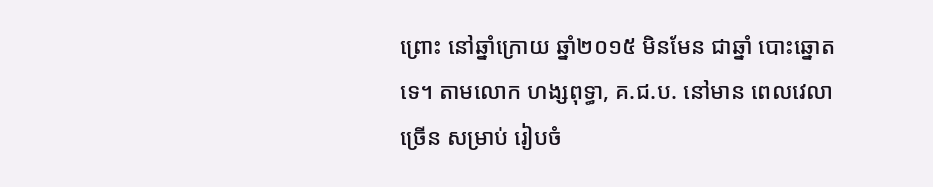ព្រោះ នៅឆ្នាំក្រោយ ឆ្នាំ២០១៥ មិនមែន ជាឆ្នាំ បោះឆ្នោតទេ។ តាមលោក ហង្សពុទ្ធា, គ.ជ.ប. នៅមាន ពេលវេលាច្រើន សម្រាប់ រៀបចំ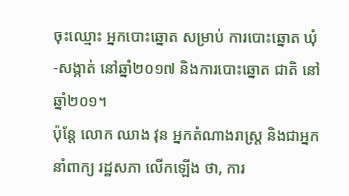ចុះឈ្មោះ អ្នកបោះឆ្នោត សម្រាប់ ការបោះឆ្នោត ឃុំ-សង្កាត់ នៅឆ្នាំ២០១៧ និងការបោះឆ្នោត ជាតិ នៅឆ្នាំ២០១។
ប៉ុន្តែ លោក ឈាង វុន អ្នកតំណាងរាស្ត្រ និងជាអ្នកនាំពាក្យ រដ្ឋសភា លើកឡើង ថា, ការ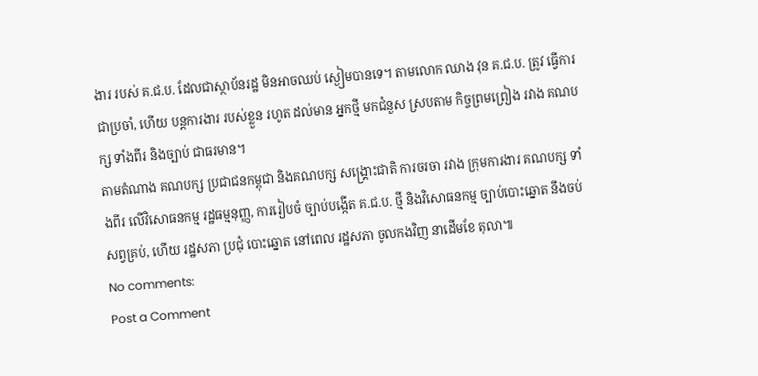ងារ របស់ គ.ជ.ប. ដែលជាស្ថាប័នរដ្ឋ មិនអាចឈប់ ស្ងៀមបានទេ។ តាមលោក ឈាង វុន គ.ជ.ប. ត្រូវ ធ្វើការ ជាប្រចាំ, ហើយ បន្តការងារ របស់ខ្លួន រហូត ដល់មាន អ្នកថ្មី មកជំនួស ស្របតាម កិច្ចព្រមព្រៀង រវាង គណបក្ស ទាំងពីរ និងច្បាប់ ជាធរមាន។
តាមតំណាង គណបក្ស ប្រជាជនកម្ពុជា និងគណបក្ស សង្គ្រោះជាតិ ការចរចា រវាង ក្រុមការងារ គណបក្ស ទាំងពីរ លើវិសោធនកម្ម រដ្ឋធម្មនុញ្ញ, ការរៀបចំ ច្បាប់បង្កើត គ.ជ.ប. ថ្មី និងវិសោធនកម្ម ច្បាប់បោះឆ្នោត នឹងចប់ សព្វគ្រប់, ហើយ រដ្ឋសភា ប្រជុំ បោះឆ្នោត នៅពេល រដ្ឋសភា ចូលកងវិញ នាដើមខែ តុលា៕
No comments:
Post a Comment